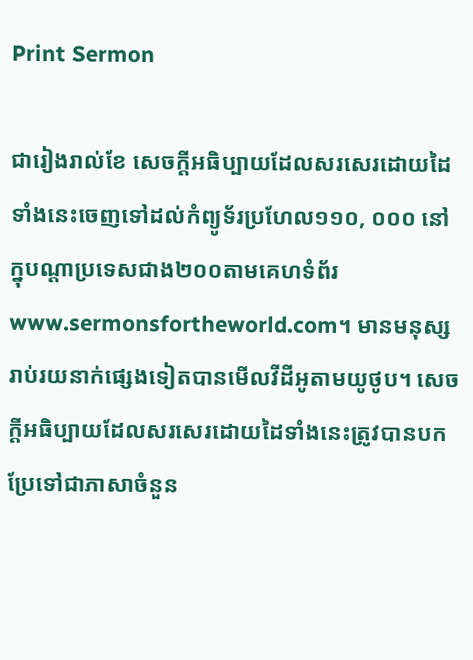Print Sermon

ជារៀងរាល់ខែ សេចក្ដីអធិប្បាយដែលសរសេរដោយដៃទាំងនេះចេញទៅដល់កំព្យូទ័រប្រហែល១១០, ០០០ នៅក្នុបណ្ដាប្រទេសជាង២០០តាមគេហទំព័រwww.sermonsfortheworld.com។ មានមនុស្សរាប់រយនាក់ផ្សេងទៀតបានមើលវីដីអូតាមយូថូប។ សេចក្ដីអធិប្បាយដែលសរសេរដោយដៃទាំងនេះត្រូវបានបកប្រែទៅជាភាសាចំនួន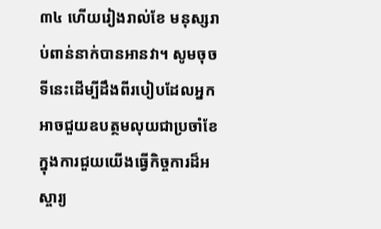៣៤ ហើយរៀងរាល់ខែ មនុស្សរាប់ពាន់នាក់បានអានវា។ សូមចុចទីនេះដើម្បីដឹងពីរបៀបដែលអ្នកអាចជួយឧបត្ថមលុយជាប្រចាំខែក្នុងការជួយយើងធ្វើកិច្ចការដ៏អស្ចារ្យ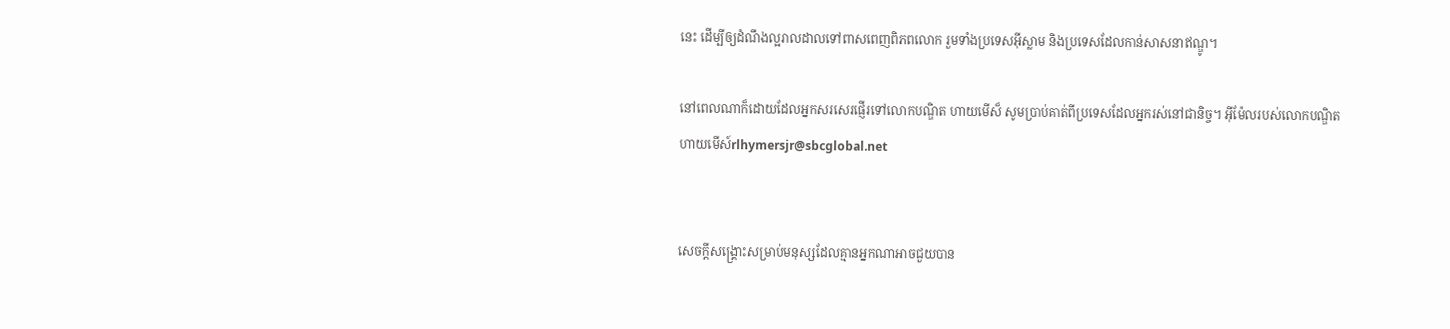នេះ ដើម្បីឲ្យដំណឹងល្អរាលដាលទៅពាសពេញពិភពលោក រួមទាំងប្រទេសអ៊ីស្លាម និងប្រទេសដែលកាន់សាសនាឥណ្ឌូ។

នៅពេលណាក៏ដោយដែលអ្នកសរសេរផ្ញើរទៅលោកបណ្ឌិត ហាយមើស៏ សូមប្រាប់គាត់ពីប្រទេសដែលអ្នករស់នៅជានិច្ច។ អ៊ីម៉ែលរបស់លោកបណ្ឌិត ហាយមើស៍rlhymersjr@sbcglobal.net


សេចក្ដីសង្រ្គោះសម្រាប់មនុស្សដែលគ្មានអ្នកណាអាចជួយបាន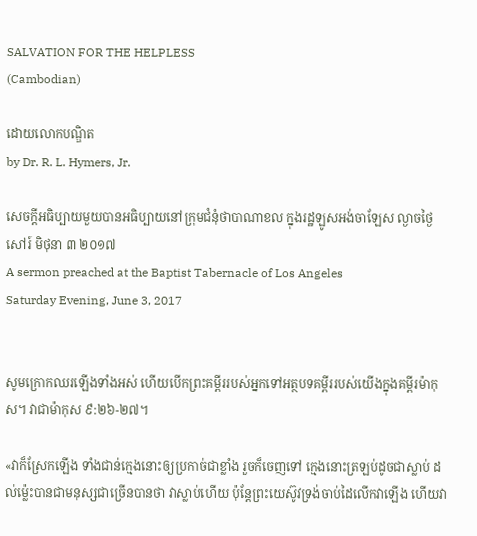SALVATION FOR THE HELPLESS
(Cambodian)

ដោយលោកបណ្ឌិត
by Dr. R. L. Hymers, Jr.

សេចក្ដីអធិប្បាយមួយបានអធិប្បាយនៅក្រុមជំនុំថាបាណាខល ក្នុងរដ្ឋឡូសអង់ចាឡែស ល្ងាចថ្ងៃសៅរ៍ មិថុនា ៣ ២០១៧
A sermon preached at the Baptist Tabernacle of Los Angeles
Saturday Evening, June 3, 2017


សូមក្រោកឈរឡើងទាំងអស់ ហើយបើកព្រះគម្ពីររបស់អ្នកទៅអត្ថបទគម្ពីររបស់យើងក្នុងគម្ពីរម៉ាកុស។ វាជាម៉ាកុស ៩:២៦-២៧។

«វាក៏ស្រែកឡើង ទាំងជាន់ក្មេងនោះឲ្យប្រកាច់ជាខ្លាំង រួចក៏ចេញទៅ ក្មេងនោះត្រឡប់ដូចជាស្លាប់ ដល់ម៉្លេះបានជាមនុស្សជាច្រើនបានថា វាស្លាប់ហើយ ប៉ុន្តែព្រះយេស៊ូវទ្រង់ចាប់ដៃលើកវាឡើង ហើយវា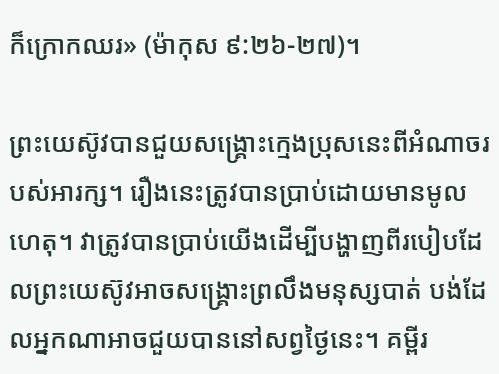ក៏ក្រោកឈរ» (ម៉ាកុស ៩:២៦-២៧)។

ព្រះយេស៊ូវបានជួយសង្រ្គោះក្មេងប្រុសនេះពីអំណាចរបស់អារក្ស។ រឿងនេះត្រូវបានប្រាប់ដោយមានមូលហេតុ។ វាត្រូវបានប្រាប់យើងដើម្បីបង្ហាញពីរបៀបដែលព្រះយេស៊ូវអាចសង្រ្គោះព្រលឹងមនុស្សបាត់ បង់ដែលអ្នកណាអាចជួយបាននៅសព្វថ្ងៃនេះ។ គម្ពីរ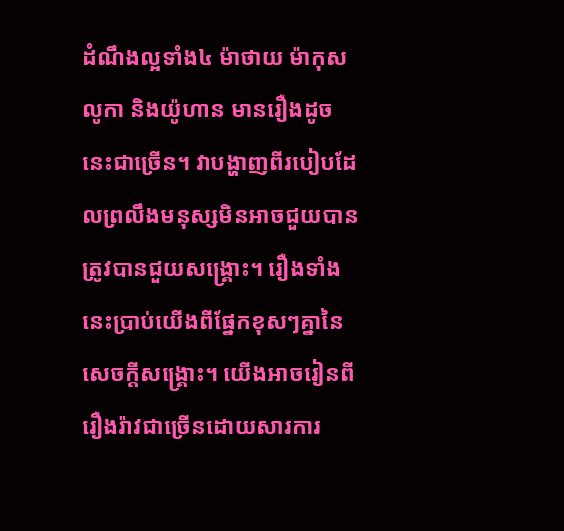ដំណឹងល្អទាំង៤ ម៉ាថាយ ម៉ាកុស លូកា និងយ៉ូហាន មានរឿងដូចនេះជាច្រើន។ វាបង្ហាញពីរបៀបដែលព្រលឹងមនុស្សមិនអាចជួយបានត្រូវបានជួយសង្រ្គោះ។ រឿងទាំងនេះប្រាប់យើងពីផ្នែកខុសៗគ្នានៃសេចក្ដីសង្រ្គោះ។ យើងអាចរៀនពីរឿងរ៉ាវជាច្រើនដោយសារការ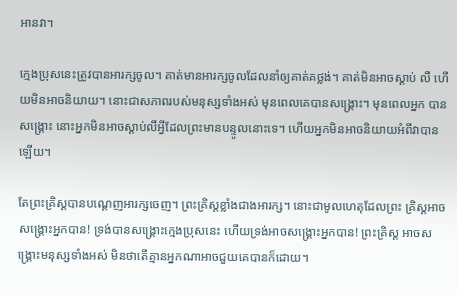អានវា។

ក្មេងប្រុសនេះត្រូវបានអារក្សចូល។ គាត់មានអារក្សចូលដែលនាំឲ្យគាត់គថ្លង់។ គាត់មិនអាចស្ដាប់ លឺ ហើយមិនអាចនិយាយ។ នោះជាសភាពរបស់មនុស្សទាំងអស់ មុនពេលគេបានសង្រ្គោះ។ មុនពេលអ្នក បានសង្រ្គោះ នោះអ្នកមិនអាចស្ដាប់លឹអ្វីដែលព្រះមានបន្ទូលនោះទេ។ ហើយអ្នកមិនអាចនិយាយអំពីវាបាន ឡើយ។

តែព្រះគ្រិស្ដបានបណ្ដេញអារក្សចេញ។ ព្រះគ្រិស្ដខ្លាំងជាងអារក្ស។ នោះជាមូលហេតុដែលព្រះ គ្រិស្ដអាចសង្រ្គោះអ្នកបាន! ទ្រង់បានសង្រ្គោះក្មេងប្រុសនេះ ហើយទ្រង់អាចសង្រ្គោះអ្នកបាន! ព្រះគ្រិស្ដ អាចសង្រ្គោះមនុស្សទាំងអស់ មិនថាតើគ្មានអ្នកណាអាចជួយគេបានក៏ដោយ។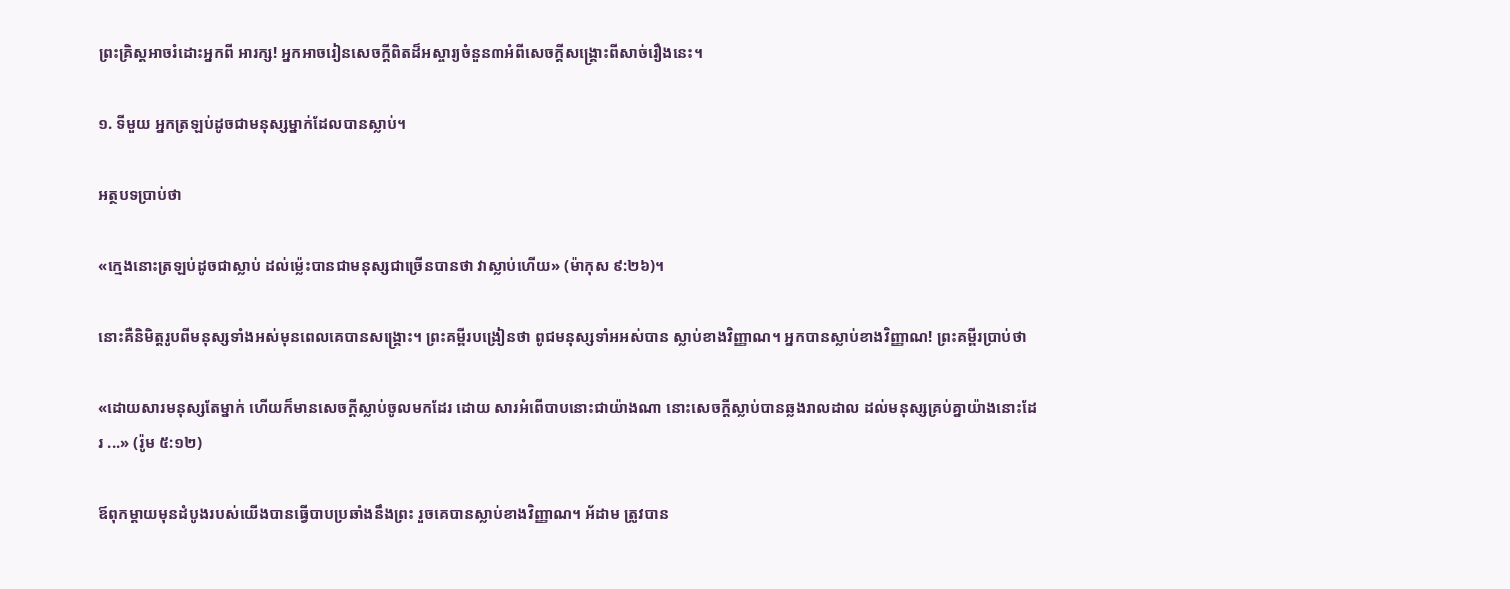ព្រះគ្រិស្ដអាចរំដោះអ្នកពី អារក្ស! អ្នកអាចរៀនសេចក្ដីពិតដ៏អស្ចារ្យចំនួន៣អំពីសេចក្ដីសង្រ្គោះពីសាច់រឿងនេះ។

១. ទីមួយ អ្នកត្រឡប់ដូចជាមនុស្សម្នាក់ដែលបានស្លាប់។

អត្ថបទប្រាប់ថា

«ក្មេងនោះត្រឡប់ដូចជាស្លាប់ ដល់ម៉្លេះបានជាមនុស្សជាច្រើនបានថា វាស្លាប់ហើយ» (ម៉ាកុស ៩:២៦)។

នោះគឺនិមិត្ដរូបពីមនុស្សទាំងអស់មុនពេលគេបានសង្រ្គោះ។ ព្រះគម្ពីរបង្រៀនថា ពូជមនុស្សទាំអអស់បាន ស្លាប់ខាងវិញ្ញាណ។ អ្នកបានស្លាប់ខាងវិញ្ញាណ! ព្រះគម្ពីរប្រាប់ថា

«ដោយសារមនុស្សតែម្នាក់ ហើយក៏មានសេចក្តីស្លាប់ចូលមកដែរ ដោយ សារអំពើបាបនោះជាយ៉ាងណា នោះសេចក្តីស្លាប់បានឆ្លងរាលដាល ដល់មនុស្សគ្រប់គ្នាយ៉ាងនោះដែរ ...» (រ៉ូម ៥:១២)

ឪពុកម្ដាយមុនដំបូងរបស់យើងបានធ្វើបាបប្រឆាំងនឹងព្រះ រួចគេបានស្លាប់ខាងវិញ្ញាណ។ អ័ដាម ត្រូវបាន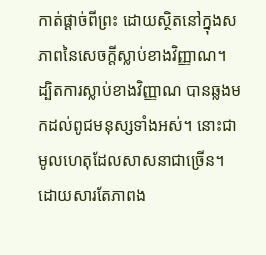កាត់ផ្ដាច់ពីព្រះ ដោយស្ថិតនៅក្នុងសភាពនៃសេចក្ដីស្លាប់ខាងវិញ្ញាណ។ ដ្បិតការស្លាប់ខាងវិញ្ញាណ បានឆ្លងមកដល់ពូជមនុស្សទាំងអស់។ នោះជាមូលហេតុដែលសាសនាជាច្រើន។ ដោយសារតែភាពង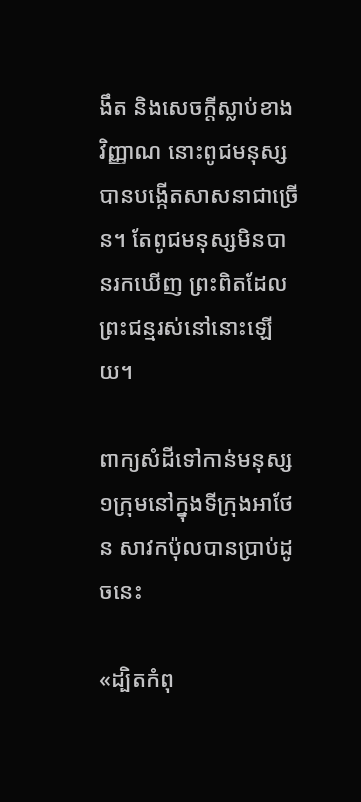ងឹត និងសេចក្ដីស្លាប់ខាងវិញ្ញាណ នោះពូជមនុស្សបានបង្កើតសាសនាជាច្រើន។ តែពូជមនុស្សមិនបានរកឃើញ ព្រះពិតដែលព្រះជន្មរស់នៅនោះឡើយ។

ពាក្យសំដីទៅកាន់មនុស្ស១ក្រុមនៅក្នុងទីក្រុងអាថែន សាវកប៉ុលបានប្រាប់ដូចនេះ

«ដ្បិតកំពុ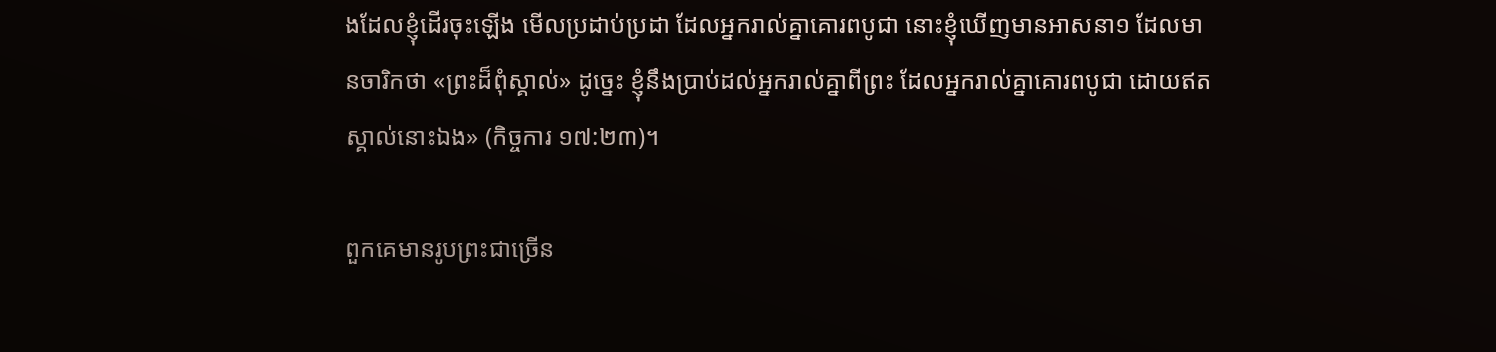ងដែលខ្ញុំដើរចុះឡើង មើលប្រដាប់ប្រដា ដែលអ្នករាល់គ្នាគោរពបូជា នោះខ្ញុំឃើញមានអាសនា១ ដែលមានចារិកថា «ព្រះដ៏ពុំស្គាល់» ដូច្នេះ ខ្ញុំនឹងប្រាប់ដល់អ្នករាល់គ្នាពីព្រះ ដែលអ្នករាល់គ្នាគោរពបូជា ដោយឥតស្គាល់នោះឯង» (កិច្ចការ ១៧:២៣)។

ពួកគេមានរូបព្រះជាច្រើន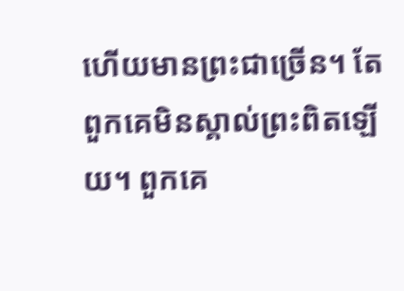ហើយមានព្រះជាច្រើន។ តែពួកគេមិនស្គាល់ព្រះពិតឡើយ។ ពួកគេ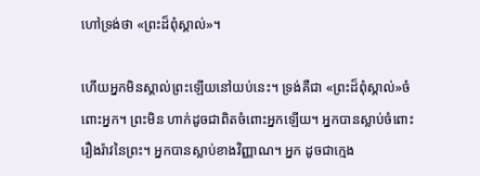ហៅទ្រង់ថា «ព្រះដ៏ពុំស្គាល់»។

ហើយអ្នកមិនស្គាល់ព្រះឡើយនៅយប់នេះ។ ទ្រង់គឺជា «ព្រះដ៏ពុំស្គាល់»ចំពោះអ្នក។ ព្រះមិន ហាក់ដូចជាពិតចំពោះអ្នកឡើយ។ អ្នកបានស្លាប់ចំពោះរឿងរ៉ាវនៃព្រះ។ អ្នកបានស្លាប់ខាងវិញ្ញាណ។ អ្នក ដូចជាក្មេង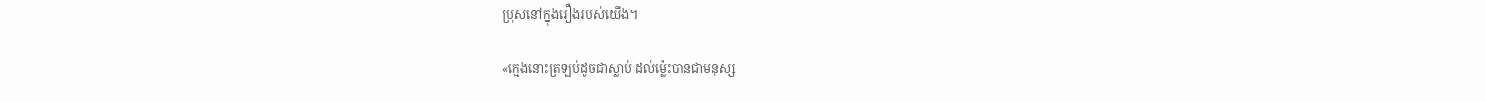ប្រុសនៅក្នុងរឿងរបស់យើង។

«ក្មេងនោះត្រឡប់ដូចជាស្លាប់ ដល់ម៉្លេះបានជាមនុស្ស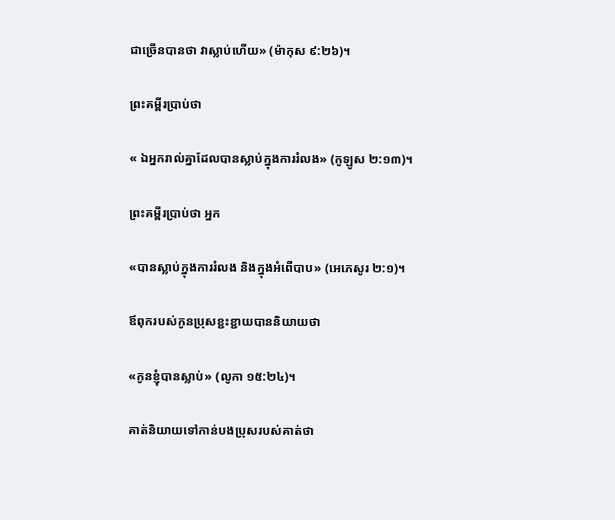ជាច្រើនបានថា វាស្លាប់ហើយ» (ម៉ាកុស ៩:២៦)។

ព្រះគម្ពីរប្រាប់ថា

« ឯអ្នករាល់គ្នាដែលបានស្លាប់ក្នុងការរំលង» (កូឡូស ២:១៣)។

ព្រះគម្ពីរប្រាប់ថា អ្នក

«បានស្លាប់ក្នុងការរំលង និងក្នុងអំពើបាប» (អេភេសូរ ២:១)។

ឪពុករបស់កូនប្រុសខ្ជះខ្ជាយបាននិយាយថា

«កូនខ្ញុំបានស្លាប់» (លូកា ១៥:២៤)។

គាត់និយាយទៅកាន់បងប្រុសរបស់គាត់ថា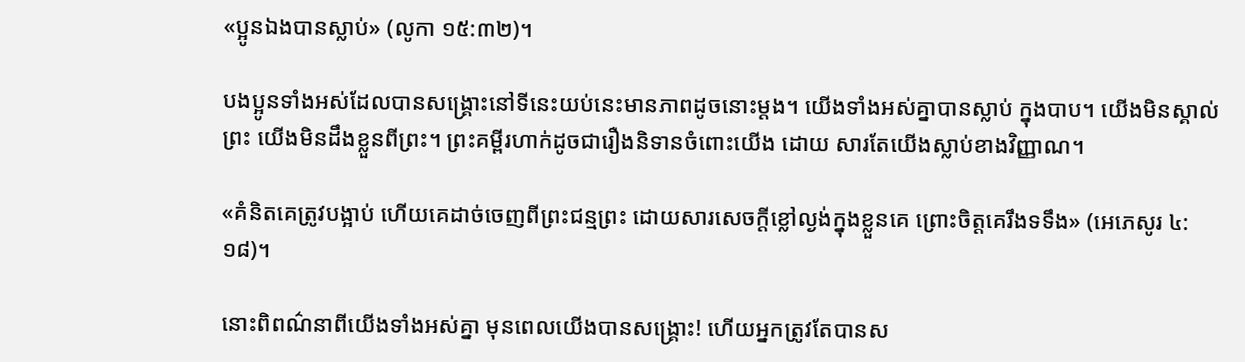«ប្អូនឯងបានស្លាប់» (លូកា ១៥:៣២)។

បងប្អូនទាំងអស់ដែលបានសង្រ្គោះនៅទីនេះយប់នេះមានភាពដូចនោះម្ដង។ យើងទាំងអស់គ្នាបានស្លាប់ ក្នុងបាប។ យើងមិនស្គាល់ព្រះ យើងមិនដឹងខ្លួនពីព្រះ។ ព្រះគម្ពីរហាក់ដូចជារឿងនិទានចំពោះយើង ដោយ សារតែយើងស្លាប់ខាងវិញ្ញាណ។

«គំនិតគេត្រូវបង្អាប់ ហើយគេដាច់ចេញពីព្រះជន្មព្រះ ដោយសារសេចក្តីខ្លៅល្ងង់ក្នុងខ្លួនគេ ព្រោះចិត្តគេរឹងទទឹង» (អេភេសូរ ៤:១៨)។

នោះពិពណ៌នាពីយើងទាំងអស់គ្នា មុនពេលយើងបានសង្រ្គោះ! ហើយអ្នកត្រូវតែបានស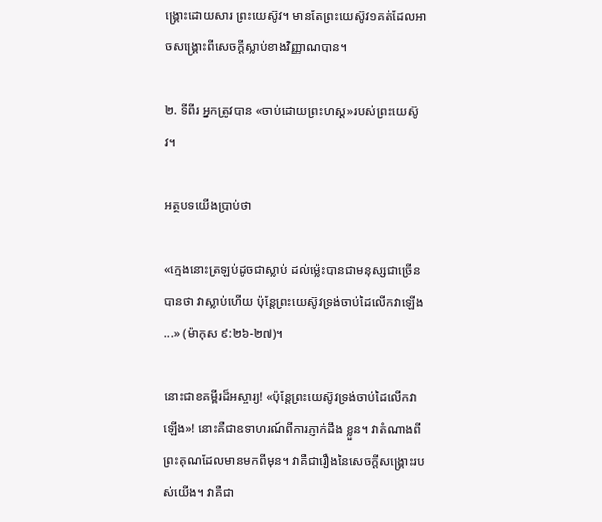ង្រ្គោះដោយសារ ព្រះយេស៊ូវ។ មានតែព្រះយេស៊ូវ១គត់ដែលអាចសង្រ្គោះពីសេចក្ដីស្លាប់ខាងវិញ្ញាណបាន។

២. ទីពីរ អ្នកត្រូវបាន «ចាប់ដោយព្រះហស្ដ»របស់ព្រះយេស៊ូវ។

អត្ថបទយើងប្រាប់ថា

«ក្មេងនោះត្រឡប់ដូចជាស្លាប់ ដល់ម៉្លេះបានជាមនុស្សជាច្រើនបានថា វាស្លាប់ហើយ ប៉ុន្តែព្រះយេស៊ូវទ្រង់ចាប់ដៃលើកវាឡើង ...» (ម៉ាកុស ៩:២៦-២៧)។

នោះជាខគម្ពីរដ៏អស្ចារ្យ! «ប៉ុន្ដែព្រះយេស៊ូវទ្រង់ចាប់ដៃលើកវាឡើង»! នោះគឺជាឧទាហរណ៍ពីការភ្ញាក់ដឹង ខ្លួន។ វាតំណាងពីព្រះគុណដែលមានមកពីមុន។ វាគឺជារឿងនៃសេចក្ដីសង្រ្គោះរបស់យើង។ វាគឺជា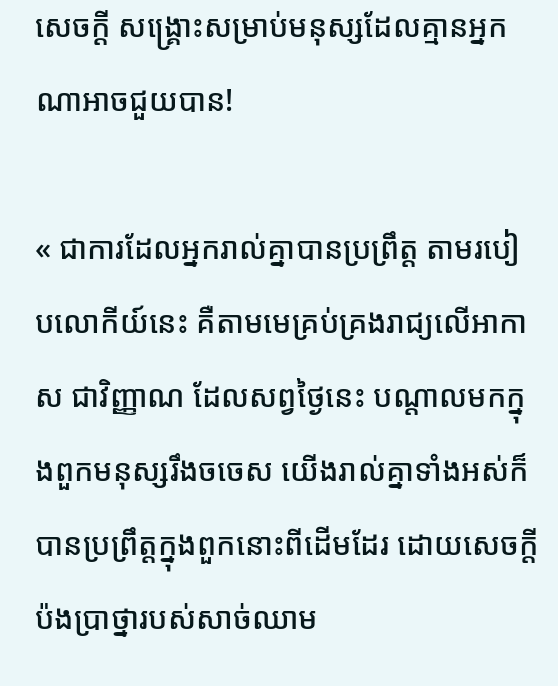សេចក្ដី សង្រ្គោះសម្រាប់មនុស្សដែលគ្មានអ្នកណាអាចជួយបាន!

« ជាការដែលអ្នករាល់គ្នាបានប្រព្រឹត្ត តាមរបៀបលោកីយ៍នេះ គឺតាមមេគ្រប់គ្រងរាជ្យលើអាកាស ជាវិញ្ញាណ ដែលសព្វថ្ងៃនេះ បណ្តាលមកក្នុងពួកមនុស្សរឹងចចេស យើងរាល់គ្នាទាំងអស់ក៏បានប្រព្រឹត្តក្នុងពួកនោះពីដើមដែរ ដោយសេចក្តីប៉ងប្រាថ្នារបស់សាច់ឈាម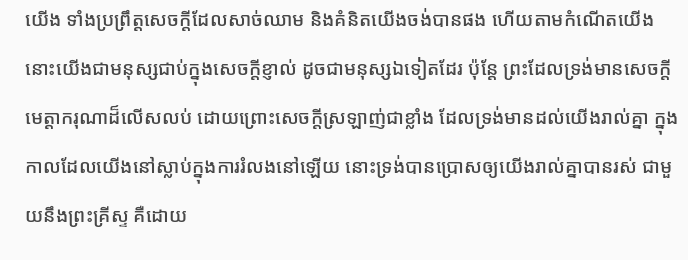យើង ទាំងប្រព្រឹត្តសេចក្តីដែលសាច់ឈាម និងគំនិតយើងចង់បានផង ហើយតាមកំណើតយើង នោះយើងជាមនុស្សជាប់ក្នុងសេចក្តីខ្ញាល់ ដូចជាមនុស្សឯទៀតដែរ ប៉ុន្តែ ព្រះដែលទ្រង់មានសេចក្តីមេត្តាករុណាដ៏លើសលប់ ដោយព្រោះសេចក្តីស្រឡាញ់ជាខ្លាំង ដែលទ្រង់មានដល់យើងរាល់គ្នា ក្នុងកាលដែលយើងនៅស្លាប់ក្នុងការរំលងនៅឡើយ នោះទ្រង់បានប្រោសឲ្យយើងរាល់គ្នាបានរស់ ជាមួយនឹងព្រះគ្រីស្ទ គឺដោយ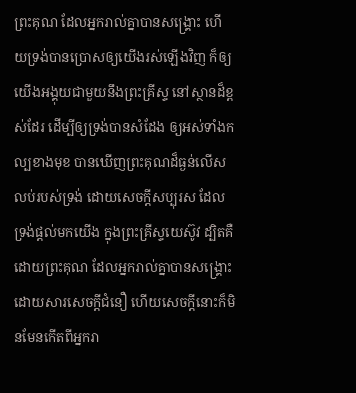ព្រះគុណ ដែលអ្នករាល់គ្នាបានសង្គ្រោះ ហើយទ្រង់បានប្រោសឲ្យយើងរស់ឡើងវិញ ក៏ឲ្យយើងអង្គុយជាមួយនឹងព្រះគ្រីស្ទ នៅស្ថានដ៏ខ្ពស់ដែរ ដើម្បីឲ្យទ្រង់បានសំដែង ឲ្យអស់ទាំងកល្បខាងមុខ បានឃើញព្រះគុណដ៏ធ្ងន់លើសលប់របស់ទ្រង់ ដោយសេចក្តីសប្បុរស ដែលទ្រង់ផ្តល់មកយើង ក្នុងព្រះគ្រីស្ទយេស៊ូវ ដ្បិតគឺដោយព្រះគុណ ដែលអ្នករាល់គ្នាបានសង្គ្រោះ ដោយសារសេចក្តីជំនឿ ហើយសេចក្តីនោះក៏មិនមែនកើតពីអ្នករា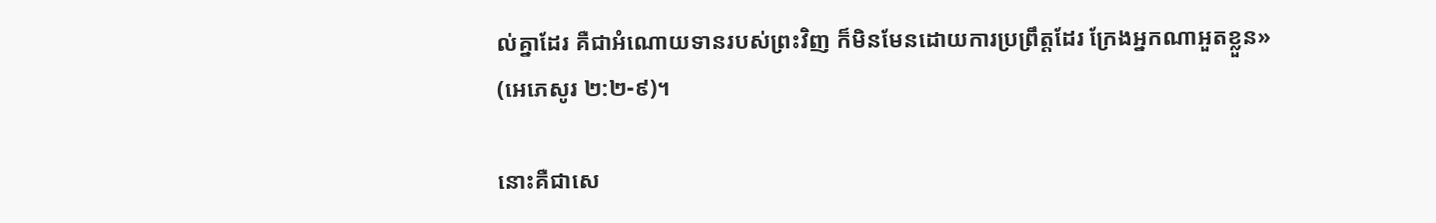ល់គ្នាដែរ គឺជាអំណោយទានរបស់ព្រះវិញ ក៏មិនមែនដោយការប្រព្រឹត្តដែរ ក្រែងអ្នកណាអួតខ្លួន» (អេភេសូរ ២:២-៩)។

នោះគឺជាសេ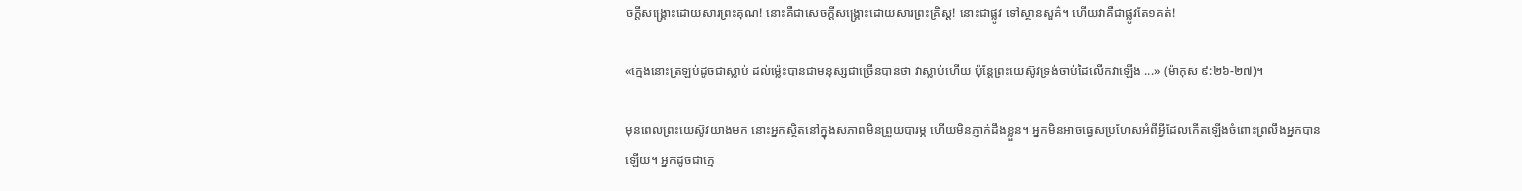ចក្ដីសង្រ្គោះដោយសារព្រះគុណ! នោះគឺជាសេចក្ដីសង្រ្គោះដោយសារព្រះគ្រិស្ដ! នោះជាផ្លូវ ទៅស្ថានសួគ៌។ ហើយវាគឺជាផ្លូវតែ១គត់!

«ក្មេងនោះត្រឡប់ដូចជាស្លាប់ ដល់ម៉្លេះបានជាមនុស្សជាច្រើនបានថា វាស្លាប់ហើយ ប៉ុន្តែព្រះយេស៊ូវទ្រង់ចាប់ដៃលើកវាឡើង ...» (ម៉ាកុស ៩:២៦-២៧)។

មុនពេលព្រះយេស៊ូវយាងមក នោះអ្នកស្ថិតនៅក្នុងសភាពមិនព្រួយបារម្ភ ហើយមិនភ្ញាក់ដឹងខ្លួន។ អ្នកមិនអាចធ្វេសប្រហែសអំពីអ្វីដែលកើតឡើងចំពោះព្រលឹងអ្នកបានឡើយ។ អ្នកដូចជាក្មេ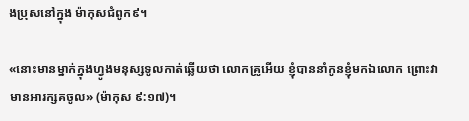ងប្រុសនៅក្នុង ម៉ាកុសជំពូក៩។

«នោះមានម្នាក់ក្នុងហ្វូងមនុស្សទូលកាត់ឆ្លើយថា លោកគ្រូអើយ ខ្ញុំបាននាំកូនខ្ញុំមកឯលោក ព្រោះវាមានអារក្សគចូល» (ម៉ាកុស ៩:១៧)។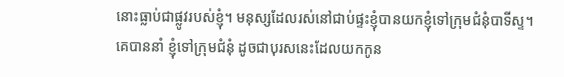នោះធ្លាប់ជាផ្លូវរបស់ខ្ញុំ។ មនុស្សដែលរស់នៅជាប់ផ្ទះខ្ញុំបានយកខ្ញុំទៅក្រុមជំនុំបាទីស្ទ។ គេបាននាំ ខ្ញុំទៅក្រុមជំនុំ ដូចជាបុរសនេះដែលយកកូន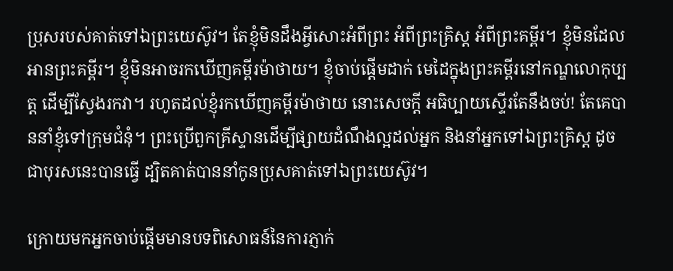ប្រុសរបស់គាត់ទៅឯព្រះយេស៊ូវ។ តែខ្ញុំមិនដឹងអ្វីសោះអំពីព្រះ អំពីព្រះគ្រិស្ដ អំពីព្រះគម្ពីរ។ ខ្ញុំមិនដែលអានព្រះគម្ពីរ។ ខ្ញុំមិនអាចរកឃើញគម្ពីរម៉ាថាយ។ ខ្ញុំចាប់ផ្ដើមដាក់ មេដៃក្នុងព្រះគម្ពីរនៅកណ្ឌលោកុប្បត្ដ ដើម្បីស្វែងរកវា។ រហូតដល់ខ្ញុំរកឃើញគម្ពីរម៉ាថាយ នោះសេចក្ដី អធិប្បាយស្ទើរតែនឹងចប់! តែគេបាននាំខ្ញុំទៅក្រុមជំនុំ។ ព្រះប្រើពួកគ្រីស្ទានដើម្បីផ្សាយដំណឹងល្អដល់អ្នក និងនាំអ្នកទៅឯព្រះគ្រិស្ដ ដូចជាបុរសនេះបានធ្វើ ដ្បិតគាត់បាននាំកូនប្រុសគាត់ទៅឯព្រះយេស៊ូវ។

ក្រោយមកអ្នកចាប់ផ្ដើមមានបទពិសោធន៍នៃការភ្ញាក់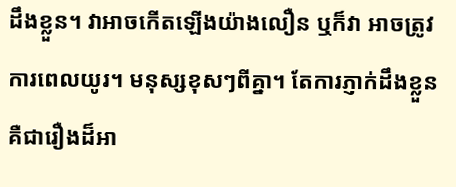ដឹងខ្លួន។ វាអាចកើតឡើងយ៉ាងលឿន ឬក៏វា អាចត្រូវការពេលយូរ។ មនុស្សខុសៗពីគ្នា។ តែការភ្ញាក់ដឹងខ្លួនគឺជារឿងដ៏អា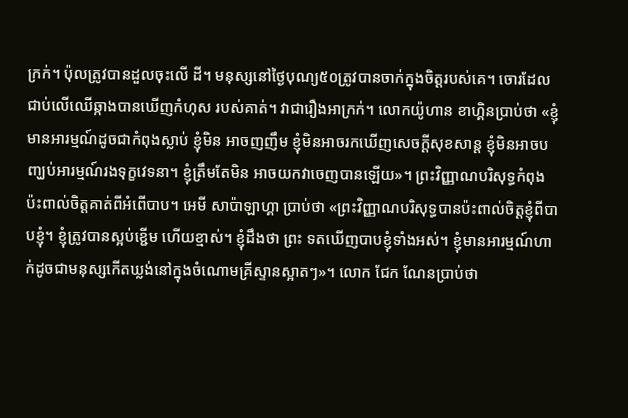ក្រក់។ ប៉ុលត្រូវបានដួលចុះលើ ដី។ មនុស្សនៅថ្ងៃបុណ្យ៥០ត្រូវបានចាក់ក្នុងចិត្ដរបស់គេ។ ចោរដែលជាប់លើឈើឆ្កាងបានឃើញកំហុស របស់គាត់។ វាជារឿងអាក្រក់។ លោកយ៉ូហាន ខាហ្គិនប្រាប់ថា «ខ្ញុំមានអារម្មណ៍ដូចជាកំពុងស្លាប់ ខ្ញុំមិន អាចញញឹម ខ្ញុំមិនអាចរកឃើញសេចក្ដីសុខសាន្ដ ខ្ញុំមិនអាចបញ្ឃប់អារម្មណ៍រងទុក្ខវេទនា។ ខ្ញុំត្រឹមតែមិន អាចយកវាចេញបានឡើយ»។ ព្រះវិញ្ញាណបរិសុទ្ធកំពុងប៉ះពាល់ចិត្ដគាត់ពីអំពើបាប។ អេមី សាប៉ាឡាហ្គា ប្រាប់ថា «ព្រះវិញ្ញាណបរិសុទ្ធបានប៉ះពាល់ចិត្ដខ្ញុំពីបាបខ្ញុំ។ ខ្ញុំត្រូវបានស្អប់ខ្ជើម ហើយខ្មាស់។ ខ្ញុំដឹងថា ព្រះ ទតឃើញបាបខ្ញុំទាំងអស់។ ខ្ញុំមានអារម្មណ៍ហាក់ដូចជាមនុស្សកើតឃ្លង់នៅក្នុងចំណោមគ្រីស្ទានស្អាតៗ»។ លោក ជែក ណែនប្រាប់ថា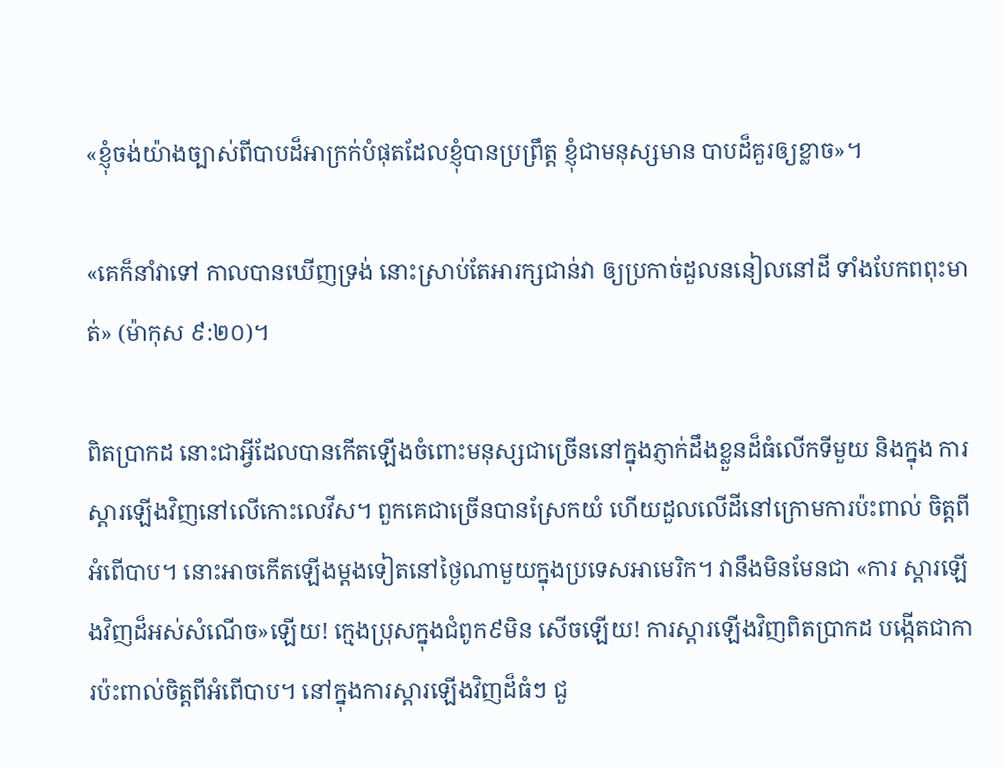«ខ្ញុំចង់យ៉ាងច្បាស់ពីបាបដ៏អាក្រក់បំផុតដែលខ្ញុំបានប្រព្រឹត្ដ ខ្ញុំជាមនុស្សមាន បាបដ៏គួរឲ្យខ្លាច»។

«គេក៏នាំវាទៅ កាលបានឃើញទ្រង់ នោះស្រាប់តែអារក្សជាន់វា ឲ្យប្រកាច់ដួលននៀលនៅដី ទាំងបែកពពុះមាត់» (ម៉ាកុស ៩:២០)។

ពិតប្រាកដ នោះជាអ្វីដែលបានកើតឡើងចំពោះមនុស្សជាច្រើននៅក្នុងភ្ញាក់ដឹងខ្លួនដ៏ធំលើកទីមួយ និងក្នុង ការស្ដារឡើងវិញនៅលើកោះលេវីស។ ពួកគេជាច្រើនបានស្រែកយំ ហើយដួលលើដីនៅក្រោមការប៉ះពាល់ ចិត្ដពីអំពើបាប។ នោះអាចកើតឡើងម្ដងទៀតនៅថ្ងៃណាមួយក្នុងប្រទេសអាមេរិក។ វានឹងមិនមែនជា «ការ ស្ដារឡើងវិញដ៏អស់សំណើច»ឡើយ! ក្មេងប្រុសក្នុងជំពូក៩មិន សើចឡើយ! ការស្ដារឡើងវិញពិតប្រាកដ បង្កើតជាការប៉ះពាល់ចិត្ដពីអំពើបាប។ នៅក្នុងការស្ដារឡើងវិញដ៏ធំៗ ជួ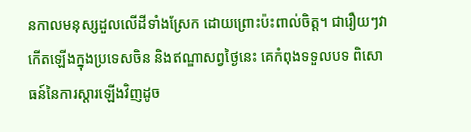នកាលមនុស្សដួលលើដីទាំងស្រែក ដោយព្រោះប៉ះពាល់ចិត្ដ។ ជារឿយៗវាកើតឡើងក្នុងប្រទេសចិន និងឥណ្ឌាសព្វថ្ងៃនេះ គេកំពុងទទួលបទ ពិសោធន៍នៃការស្ដារឡើងវិញដូច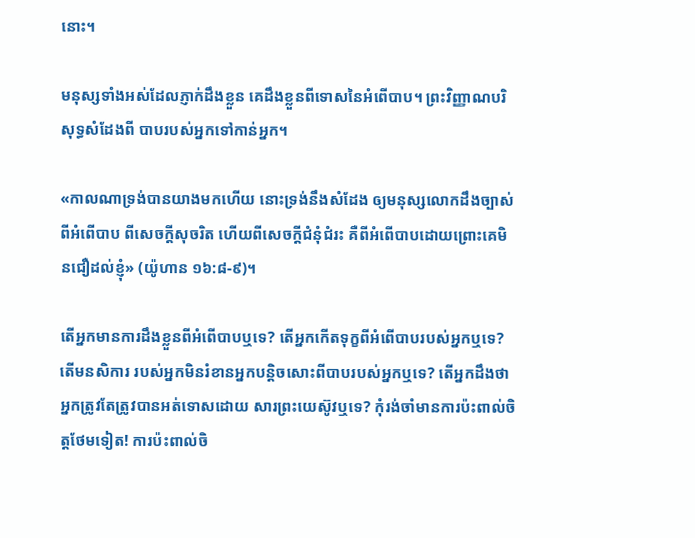នោះ។

មនុស្សទាំងអស់ដែលភ្ញាក់ដឹងខ្លួន គេដឹងខ្លួនពីទោសនៃអំពើបាប។ ព្រះវិញ្ញាណបរិសុទ្ធសំដែងពី បាបរបស់អ្នកទៅកាន់អ្នក។

«កាលណាទ្រង់បានយាងមកហើយ នោះទ្រង់នឹងសំដែង ឲ្យមនុស្សលោកដឹងច្បាស់ ពីអំពើបាប ពីសេចក្តីសុចរិត ហើយពីសេចក្តីជំនុំជំរះ គឺពីអំពើបាបដោយព្រោះគេមិនជឿដល់ខ្ញុំ» (យ៉ូហាន ១៦:៨-៩)។

តើអ្នកមានការដឹងខ្លួនពីអំពើបាបឬទេ? តើអ្នកកើតទុក្ខពីអំពើបាបរបស់អ្នកឬទេ? តើមនសិការ របស់អ្នកមិនរំខានអ្នកបន្ដិចសោះពីបាបរបស់អ្នកឬទេ? តើអ្នកដឹងថា អ្នកត្រូវតែត្រូវបានអត់ទោសដោយ សារព្រះយេស៊ូវឬទេ? កុំរង់ចាំមានការប៉ះពាល់ចិត្ដថែមទៀត! ការប៉ះពាល់ចិ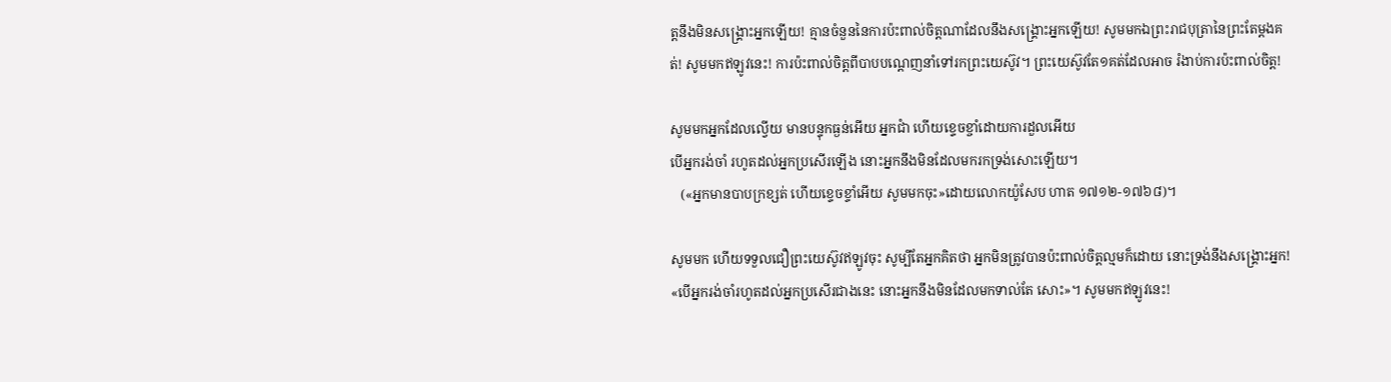ត្ដនឹងមិនសង្រ្គោះអ្នកឡើយ! គ្មានចំនួននៃការប៉ះពាល់ចិត្ដណាដែលនឹងសង្រ្គោះអ្នកឡើយ! សូមមកឯព្រះរាជបុត្រានៃព្រះតែម្ដងគត់! សូមមកឥឡូវនេះ! ការប៉ះពាល់ចិត្ដពីបាបបណ្ដេញនាំទៅរកព្រះយេស៊ូវ។ ព្រះយេស៊ូវតែ១គត់ដែលអាច រំងាប់ការប៉ះពាល់ចិត្ដ!

សូមមកអ្នកដែលល្វើយ មានបន្ទុកធ្ងន់អើយ អ្នកជាំ ហើយខ្ទេចខ្ចាំដោយការដួលអើយ
បើអ្នករង់ចាំ រហូតដល់អ្នកប្រសើរឡើង នោះអ្នកនឹងមិនដែលមករកទ្រង់សោះឡើយ។
   («អ្នកមានបាបក្រខ្សត់ ហើយខ្ទេចខ្ទាំអើយ សូមមកចុះ»ដោយលោកយ៉ូសែប ហាត ១៧១២-១៧៦៨)។

សូមមក ហើយទទួលជឿព្រះយេស៊ូវឥឡូវចុះ សូម្បីតែអ្នកគិតថា អ្នកមិនត្រូវបានប៉ះពាល់ចិត្ដល្មមក៏ដោយ នោះទ្រង់នឹងសង្រ្គោះអ្នក! «បើអ្នករង់ចាំរហូតដល់អ្នកប្រសើរជាងនេះ នោះអ្នកនឹងមិនដែលមកទាល់តែ សោះ»។ សូមមកឥឡូវនេះ!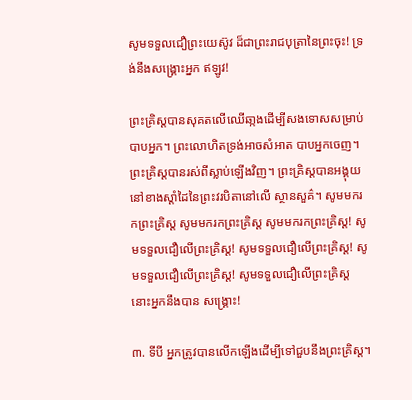សូមទទួលជឿព្រះយេស៊ូវ ដ៏ជាព្រះរាជបុត្រានៃព្រះចុះ! ទ្រង់នឹងសង្រ្គោះអ្នក ឥឡូវ!

ព្រះគ្រិស្ដបានសុគតលើឈើឆា្កងដើម្បីសងទោសសម្រាប់បាបអ្នក។ ព្រះលោហិតទ្រង់អាចសំអាត បាបអ្នកចេញ។ ព្រះគ្រិស្ដបានរស់ពីស្លាប់ឡើងវិញ។ ព្រះគ្រិស្ដបានអង្គុយនៅខាងស្ដាំដៃនៃព្រះវរបិតានៅលើ ស្ថានសួគ៌។ សូមមករកព្រះគ្រិស្ដ សូមមករកព្រះគ្រិស្ដ សូមមករកព្រះគ្រិស្ដ! សូមទទួលជឿលើព្រះគ្រិស្ដ! សូមទទួលជឿលើព្រះគ្រិស្ដ! សូមទទួលជឿលើព្រះគ្រិស្ដ! សូមទទួលជឿលើព្រះគ្រិស្ដ នោះអ្នកនឹងបាន សង្រ្គោះ!

៣. ទីបី អ្នកត្រូវបានលើកឡើងដើម្បីទៅជួបនឹងព្រះគ្រិស្ដ។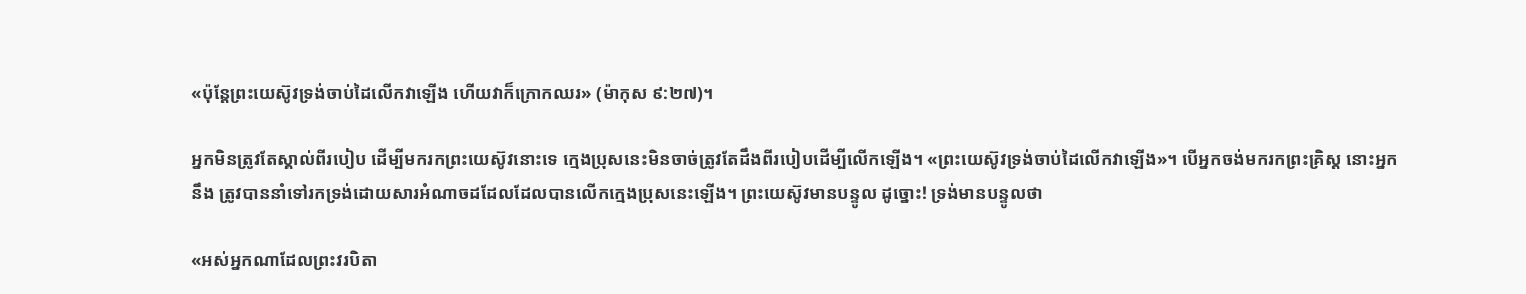«ប៉ុន្តែព្រះយេស៊ូវទ្រង់ចាប់ដៃលើកវាឡើង ហើយវាក៏ក្រោកឈរ» (ម៉ាកុស ៩:២៧)។

អ្នកមិនត្រូវតែស្គាល់ពីរបៀប ដើម្បីមករកព្រះយេស៊ូវនោះទេ ក្មេងប្រុសនេះមិនចាច់ត្រូវតែដឹងពីរបៀបដើម្បីលើកឡើង។ «ព្រះយេស៊ូវទ្រង់ចាប់ដៃលើកវាឡើង»។ បើអ្នកចង់មករកព្រះគ្រិស្ដ នោះអ្នកនឹង ត្រូវបាននាំទៅរកទ្រង់ដោយសារអំណាចដដែលដែលបានលើកក្មេងប្រុសនេះឡើង។ ព្រះយេស៊ូវមានបន្ទូល ដូច្នោះ! ទ្រង់មានបន្ទូលថា

«អស់អ្នកណាដែលព្រះវរបិតា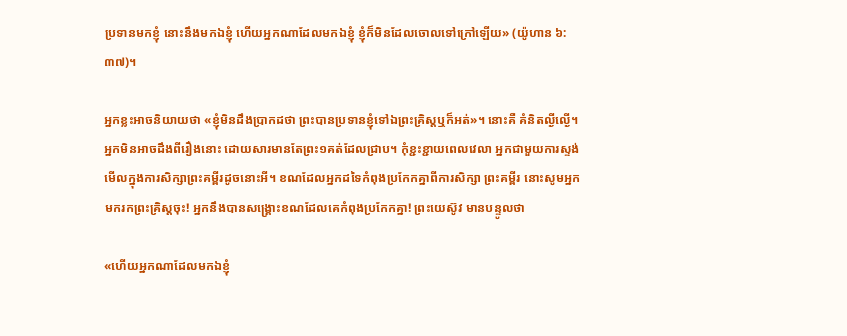ប្រទានមកខ្ញុំ នោះនឹងមកឯខ្ញុំ ហើយអ្នកណាដែលមកឯខ្ញុំ ខ្ញុំក៏មិនដែលចោលទៅក្រៅឡើយ» (យ៉ូហាន ៦:៣៧)។

អ្នកខ្លះអាចនិយាយថា «ខ្ញុំមិនដឹងប្រាកដថា ព្រះបានប្រទានខ្ញុំទៅឯព្រះគ្រិស្ដឬក៏អត់»។ នោះគឺ គំនិតល្ងីល្ងើ។ អ្នកមិនអាចដឹងពីរឿងនោះ ដោយសារមានតែព្រះ១គត់ដែលជ្រាប។ កុំខ្ជះខ្ជាយពេលវេលា អ្នកជាមួយការស្ទង់មើលក្នុងការសិក្សាព្រះគម្ពីរដូចនោះអី។ ខណដែលអ្នកដទៃកំពុងប្រកែកគ្នាពីការសិក្សា ព្រះគម្ពីរ នោះសូមអ្នកមករកព្រះគ្រិស្ដចុះ! អ្នកនឹងបានសង្រ្គោះខណដែលគេកំពុងប្រកែកគ្នា! ព្រះយេស៊ូវ មានបន្ទូលថា

«ហើយអ្នកណាដែលមកឯខ្ញុំ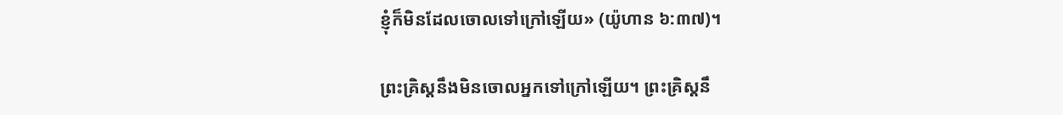ខ្ញុំក៏មិនដែលចោលទៅក្រៅឡើយ» (យ៉ូហាន ៦:៣៧)។

ព្រះគ្រិស្ដនឹងមិនចោលអ្នកទៅក្រៅឡើយ។ ព្រះគ្រិស្ដនឹ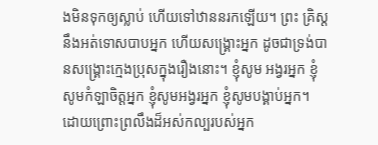ងមិនទុកឲ្យស្លាប់ ហើយទៅឋាននរកឡើយ។ ព្រះ គ្រិស្ដនឹងអត់ទោសបាបអ្នក ហើយសង្រ្គោះអ្នក ដូចជាទ្រង់បានសង្រ្គោះក្មេងប្រុសក្នុងរឿងនោះ។ ខ្ញុំសូម អង្វរអ្នក ខ្ញុំសូមកំឡាចិត្ដអ្នក ខ្ញុំសូមអង្វរអ្នក ខ្ញុំសូមបង្គាប់អ្នក។ ដោយព្រោះព្រលឹងដ៏អស់កល្បរបស់អ្នក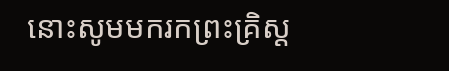នោះសូមមករកព្រះគ្រិស្ដ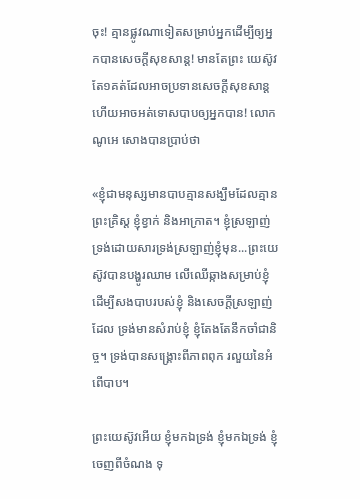ចុះ! គ្មានផ្លូវណាទៀតសម្រាប់អ្នកដើម្បីឲ្យអ្នកបានសេចក្ដីសុខសាន្ដ! មានតែព្រះ យេស៊ូវតែ១គត់ដែលអាចប្រទានសេចក្ដីសុខសាន្ដ ហើយអាចអត់ទោសបាបឲ្យអ្នកបាន! លោក ណូអេ សោងបានប្រាប់ថា

«ខ្ញុំជាមនុស្សមានបាបគ្មានសង្ឃឹមដែលគ្មានព្រះគ្រិស្ដ ខ្ញុំខ្វាក់ និងអាក្រាត។ ខ្ញុំស្រឡាញ់ទ្រង់ដោយសារទ្រង់ស្រឡាញ់ខ្ញុំមុន...ព្រះយេស៊ូវបានបង្ហូរឈាម លើឈើឆ្កាងសម្រាប់ខ្ញុំ ដើម្បីសងបាបរបស់ខ្ញុំ និងសេចក្ដីស្រឡាញ់ដែល ទ្រង់មានសំរាប់ខ្ញុំ ខ្ញុំតែងតែនឹកចាំជានិច្ច។ ទ្រង់បានសង្រ្គោះពីភាពពុក រលួយនៃអំពើបាប។

ព្រះយេស៊ូវអើយ ខ្ញុំមកឯទ្រង់ ខ្ញុំមកឯទ្រង់ ខ្ញុំចេញពីចំណង ទុ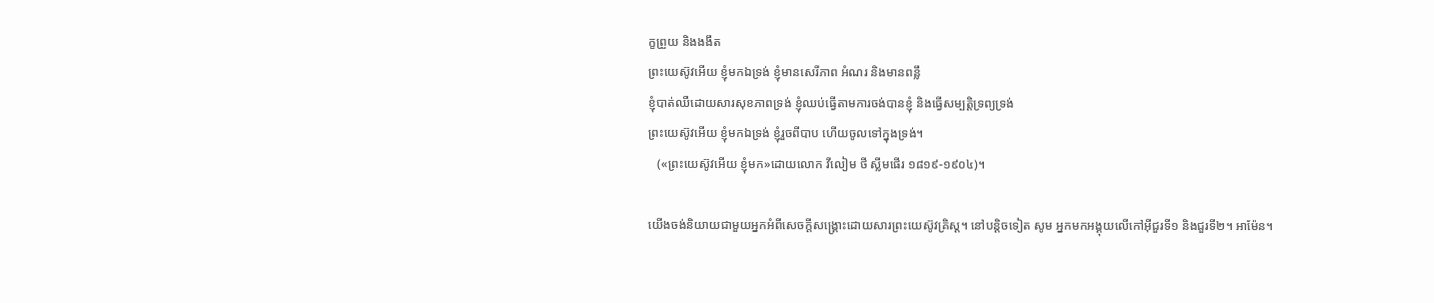ក្ខព្រួយ និងងងឹត
ព្រះយេស៊ូវអើយ ខ្ញុំមកឯទ្រង់ ខ្ញុំមានសេរីភាព អំណរ និងមានពន្លឹ
ខ្ញុំបាត់ឈឺដោយសារសុខភាពទ្រង់ ខ្ញុំឈប់ធ្វើតាមការចង់បានខ្ញុំ និងធ្វើសម្បត្ដិទ្រព្យទ្រង់
ព្រះយេស៊ូវអើយ ខ្ញុំមកឯទ្រង់ ខ្ញុំរួចពីបាប ហើយចូលទៅក្នុងទ្រង់។
   («ព្រះយេស៊ូវអើយ ខ្ញុំមក»ដោយលោក វីលៀម ថី ស្លីមផើរ ១៨១៩-១៩០៤)។

យើងចង់និយាយជាមួយអ្នកអំពីសេចក្ដីសង្រ្គោះដោយសារព្រះយេស៊ូវគ្រិស្ដ។ នៅបន្ដិចទៀត សូម អ្នកមកអង្គុយលើកៅអ៊ីជួរទី១ និងជួរទី២។ អាម៉ែន។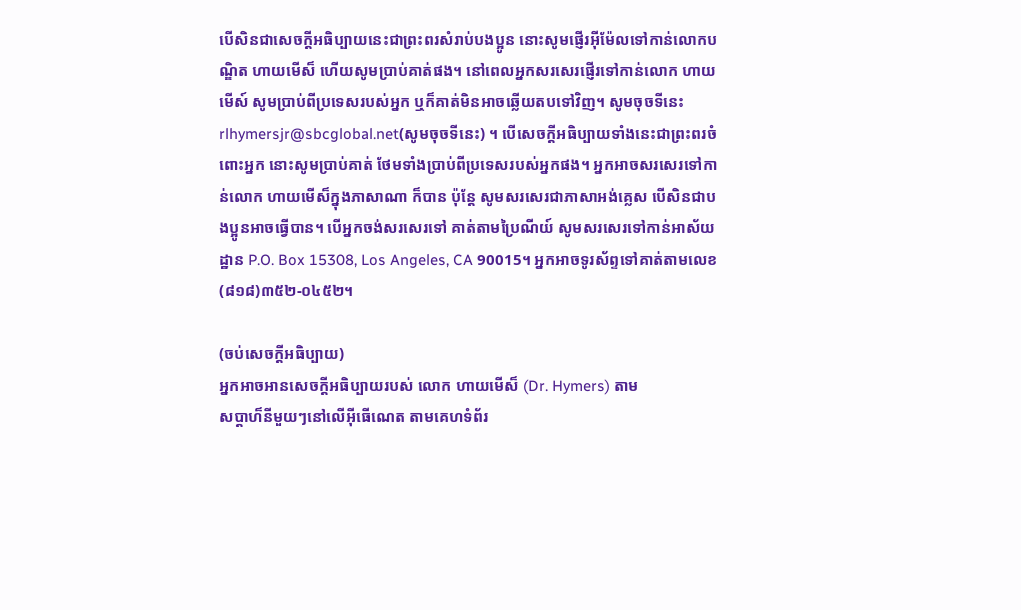បើសិនជាសេចក្ដីអធិប្បាយនេះជាព្រះពរសំរាប់បងប្អូន នោះសូមផ្ញើរអ៊ីម៉ែលទៅកាន់លោកបណ្ឌិត ហាយមើស៏ ហើយសូមប្រាប់គាត់ផង។ នៅពេលអ្នកសរសេរផ្ញើរទៅកាន់លោក ហាយមើស៍ សូមប្រាប់ពីប្រទេសរបស់អ្នក ឬក៏គាត់មិនអាចឆ្លើយតបទៅវិញ។ សូមចុចទីនេះ rlhymersjr@sbcglobal.net(សូមចុចទីនេះ) ។ បើសេចក្ដីអធិប្បាយទាំងនេះជាព្រះពរចំពោះអ្នក នោះសូមប្រាប់គាត់ ថែមទាំងប្រាប់ពីប្រទេសរបស់អ្នកផង។ អ្នកអាចសរសេរទៅកាន់លោក ហាយមើស៏ក្នុងភាសាណា ក៏បាន ប៉ុន្ដែ សូមសរសេរជាភាសាអង់គ្លេស បើសិនជាបងប្អូនអាចធ្វើបាន។ បើអ្នកចង់សរសេរទៅ គាត់តាមប្រៃណីយ៍ សូមសរសេរទៅកាន់អាស័យដ្ឋាន P.O. Box 15308, Los Angeles, CA 90015។ អ្នកអាចទូរស័ព្ទទៅគាត់តាមលេខ(៨១៨)៣៥២-០៤៥២។

(ចប់សេចក្ដីអធិប្បាយ)
អ្នកអាចអានសេចក្ដីអធិប្បាយរបស់ លោក ហាយមើស៏ (Dr. Hymers) តាម
សប្ដាហ៏នីមួយៗនៅលើអ៊ីធើណេត តាមគេហទំព័រ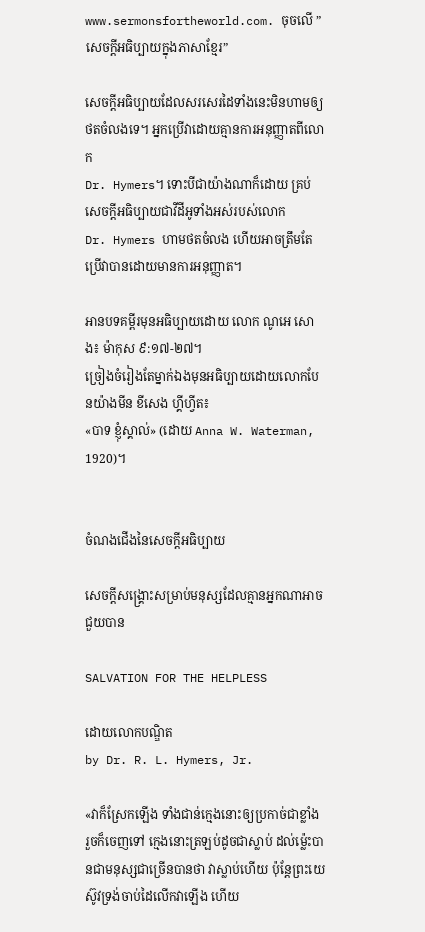www.sermonsfortheworld.com. ចុចលើ ”
សេចក្ដីអធិប្បាយក្នុងភាសាខ្មែរ”

សេចក្ដីអធិប្បាយដែលសរសេរដៃទាំងនេះមិនហាមឲ្យថតចំលងទេ។ អ្នកប្រើវាដោយគ្មានការអនុញ្ញាតពីលោក
Dr. Hymers។ ទោះបីជាយ៉ាងណាក៏ដោយ គ្រប់សេចក្ដីអធិប្បាយជាវីដីអូទាំងអស់របស់លោក
Dr. Hymers ហាមថតចំលង ហើយអាចត្រឹមតែប្រើវាបានដោយមានការអនុញ្ញាត។

អានបទគម្ពីរមុនអធិប្បាយដោយ លោក ណូអេ សោង៖ ម៉ាកុស ៩:១៧-២៧។
ច្រៀងចំរៀងតែម្នាក់ឯងមុនអធិប្បាយដោយលោកបែនយ៉ាងមីន ខីសេង ហ្គីហ្វីត៖
«បាទ ខ្ញុំស្គាល់» (ដោយ Anna W. Waterman, 1920)។


ចំណងជើងនៃសេចក្ដីអធិប្បាយ

សេចក្ដីសង្រ្គោះសម្រាប់មនុស្សដែលគ្មានអ្នកណាអាចជួយបាន

SALVATION FOR THE HELPLESS

ដោយលោកបណ្ឌិត
by Dr. R. L. Hymers, Jr.

«វាក៏ស្រែកឡើង ទាំងជាន់ក្មេងនោះឲ្យប្រកាច់ជាខ្លាំង រួចក៏ចេញទៅ ក្មេងនោះត្រឡប់ដូចជាស្លាប់ ដល់ម៉្លេះបានជាមនុស្សជាច្រើនបានថា វាស្លាប់ហើយ ប៉ុន្តែព្រះយេស៊ូវទ្រង់ចាប់ដៃលើកវាឡើង ហើយ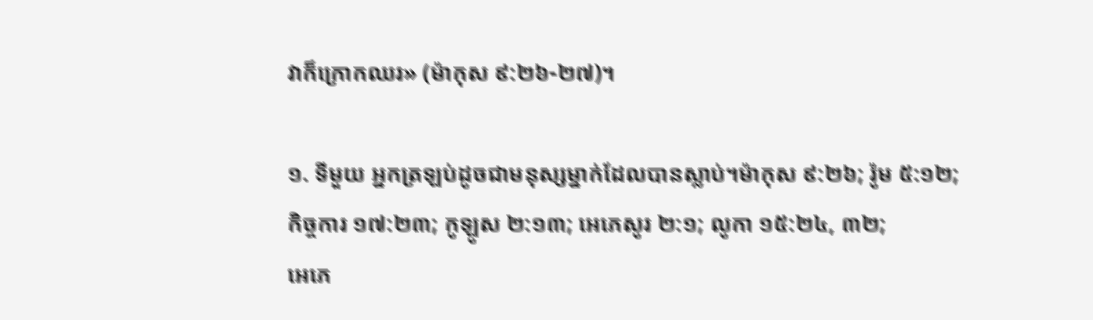វាក៏ក្រោកឈរ» (ម៉ាកុស ៩:២៦-២៧)។

១. ទីមួយ អ្នកត្រឡប់ដូចជាមនុស្សម្នាក់ដែលបានស្លាប់។ម៉ាកុស ៩:២៦; រ៉ូម ៥:១២;
កិច្ចការ ១៧:២៣; កូឡូស ២:១៣; អេភេសូរ ២:១; លូកា ១៥:២៤, ៣២;
អេភេ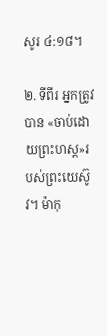សូរ ៤:១៨។

២. ទីពីរ អ្នកត្រូវបាន «ចាប់ដោយព្រះហស្ដ»របស់ព្រះយេស៊ូវ។ ម៉ាកុ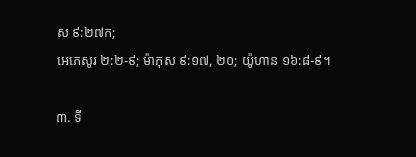ស ៩:២៧ក;
អេភេសូរ ២:២-៩; ម៉ាកុស ៩:១៧, ២០; យ៉ូហាន ១៦:៨-៩។

៣. ទី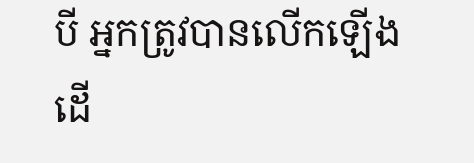បី អ្នកត្រូវបានលើកឡើងដើ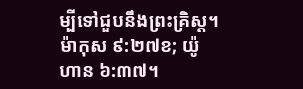ម្បីទៅជួបនឹងព្រះគ្រិស្ដ។ ម៉ាកុស ៩:២៧ខ; យ៉ូហាន ៦:៣៧។